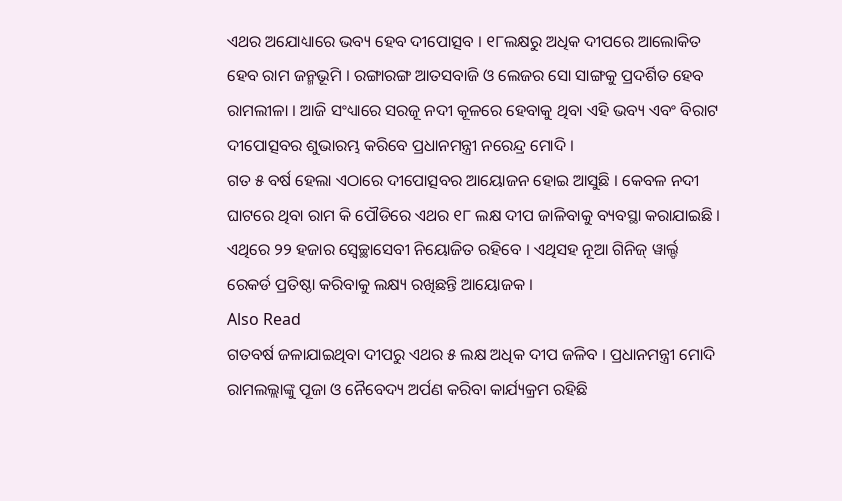ଏଥର ଅଯୋଧ୍ୟାରେ ଭବ୍ୟ ହେବ ଦୀପୋତ୍ସବ । ୧୮ଲକ୍ଷରୁ ଅଧିକ ଦୀପରେ ଆଲୋକିତ ହେବ ରାମ ଜନ୍ମଭୂମି । ରଙ୍ଗାରଙ୍ଗ ଆତସବାଜି ଓ ଲେଜର ସୋ ସାଙ୍ଗକୁ ପ୍ରଦର୍ଶିତ ହେବ ରାମଲୀଳା । ଆଜି ସଂଧ୍ୟାରେ ସରଜୂ ନଦୀ କୂଳରେ ହେବାକୁ ଥିବା ଏହି ଭବ୍ୟ ଏବଂ ବିରାଟ ଦୀପୋତ୍ସବର ଶୁଭାରମ୍ଭ କରିବେ ପ୍ରଧାନମନ୍ତ୍ରୀ ନରେନ୍ଦ୍ର ମୋଦି ।
ଗତ ୫ ବର୍ଷ ହେଲା ଏଠାରେ ଦୀପୋତ୍ସବର ଆୟୋଜନ ହୋଇ ଆସୁଛି । କେବଳ ନଦୀ ଘାଟରେ ଥିବା ରାମ କି ପୌଡିରେ ଏଥର ୧୮ ଲକ୍ଷ ଦୀପ ଜାଳିବାକୁ ବ୍ୟବସ୍ଥା କରାଯାଇଛି । ଏଥିରେ ୨୨ ହଜାର ସ୍ୱେଚ୍ଛାସେବୀ ନିୟୋଜିତ ରହିବେ । ଏଥିସହ ନୂଆ ଗିନିଜ୍ ୱାର୍ଲ୍ଡ ରେକର୍ଡ ପ୍ରତିଷ୍ଠା କରିବାକୁ ଲକ୍ଷ୍ୟ ରଖିଛନ୍ତି ଆୟୋଜକ ।
Also Read
ଗତବର୍ଷ ଜଳାଯାଇଥିବା ଦୀପରୁ ଏଥର ୫ ଲକ୍ଷ ଅଧିକ ଦୀପ ଜଳିବ । ପ୍ରଧାନମନ୍ତ୍ରୀ ମୋଦି ରାମଲଲ୍ଲାଙ୍କୁ ପୂଜା ଓ ନୈବେଦ୍ୟ ଅର୍ପଣ କରିବା କାର୍ଯ୍ୟକ୍ରମ ରହିଛି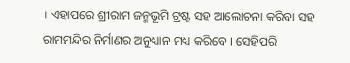। ଏହାପରେ ଶ୍ରୀରାମ ଜନ୍ମଭୂମି ଟ୍ରଷ୍ଟ ସହ ଆଲୋଚନା କରିବା ସହ ରାମମନ୍ଦିର ନିର୍ମାଣର ଅନୁଧ୍ୟାନ ମଧ୍ୟ କରିବେ । ସେହିପରି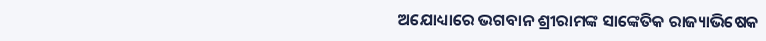ଅଯୋଧ୍ୟାରେ ଭଗବାନ ଶ୍ରୀରାମଙ୍କ ସାଙ୍କେତିକ ରାଜ୍ୟାଭିଷେକ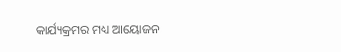କାର୍ଯ୍ୟକ୍ରମର ମଧ୍ୟ ଆୟୋଜନ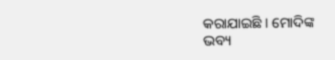କରାଯାଇଛି । ମୋଦିଙ୍କ ଭବ୍ୟ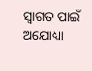ସ୍ୱାଗତ ପାଇଁ ଅଯୋଧ୍ୟା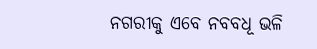ନଗରୀକୁ ଏବେ ନବବଧୂ ଭଳି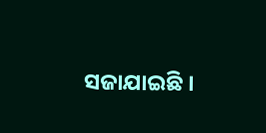ସଜାଯାଇଛି ।